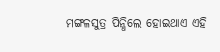ମଙ୍ଗଳସୁତ୍ର ପିନ୍ଧିଲେ ହୋଇଥାଏ ଏହି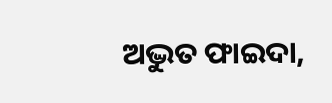ଅଦ୍ଭୁତ ଫାଇଦା,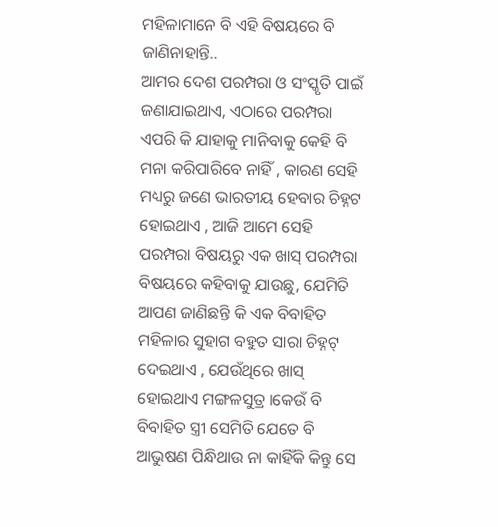ମହିଳାମାନେ ବି ଏହି ବିଷୟରେ ବି ଜାଣିନାହାନ୍ତି..
ଆମର ଦେଶ ପରମ୍ପରା ଓ ସଂସ୍କୃତି ପାଇଁ ଜଣାଯାଇଥାଏ, ଏଠାରେ ପରମ୍ପରା ଏପରି କି ଯାହାକୁ ମାନିବାକୁ କେହି ବି ମନା କରିପାରିବେ ନାହିଁ , କାରଣ ସେହି ମଧ୍ୟରୁ ଜଣେ ଭାରତୀୟ ହେବାର ଚିହ୍ନଟ ହୋଇଥାଏ , ଆଜି ଆମେ ସେହି ପରମ୍ପରା ବିଷୟରୁ ଏକ ଖାସ୍ ପରମ୍ପରା ବିଷୟରେ କହିବାକୁ ଯାଉଛୁ, ଯେମିତି ଆପଣ ଜାଣିଛନ୍ତି କି ଏକ ବିବାହିତ ମହିଳାର ସୁହାଗ ବହୁତ ସାରା ଚିହ୍ନଟ୍ ଦେଇଥାଏ , ଯେଉଁଥିରେ ଖାସ୍ ହୋଇଥାଏ ମଙ୍ଗଳସୁତ୍ର ।କେଉଁ ବି ବିବାହିତ ସ୍ତ୍ରୀ ସେମିତି ଯେତେ ବି ଆଭୁଷଣ ପିନ୍ଧିଥାଉ ନା କାହିଁକି କିନ୍ତୁ ସେ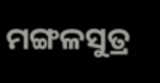ମଙ୍ଗଳସୁତ୍ର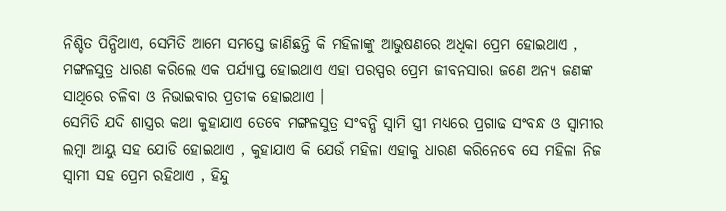ନିଶ୍ଚିତ ପିନ୍ଧିଥାଏ, ସେମିତି ଆମେ ସମସ୍ତେ ଜାଣିଛନ୍ତି କି ମହିଳାଙ୍କୁ ଆଭୁଷଣରେ ଅଧିକା ପ୍ରେମ ହୋଇଥାଏ , ମଙ୍ଗଳସୁତ୍ର ଧାରଣ କରିଲେ ଏକ ପର୍ଯ୍ୟାପ୍ତ ହୋଇଥାଏ ଏହା ପରସ୍ପର ପ୍ରେମ ଜୀବନସାରା ଜଣେ ଅନ୍ୟ ଜଣଙ୍କ ସାଥିରେ ଚଳିବା ଓ ନିଭାଇବାର ପ୍ରତୀକ ହୋଇଥାଏ ।
ସେମିତି ଯଦି ଶାସ୍ତ୍ରର କଥା କୁହାଯାଏ ତେବେ ମଙ୍ଗଳସୁତ୍ର ସଂବନ୍ଧି ସ୍ୱାମି ସ୍ତ୍ରୀ ମଧ୍ୟରେ ପ୍ରଗାଢ ସଂବନ୍ଧ ଓ ସ୍ୱାମୀର ଲମ୍ବା ଆୟୁ ସହ ଯୋଡି ହୋଇଥାଏ , କୁହାଯାଏ କି ଯେଉଁ ମହିଳା ଏହାକୁ ଧାରଣ କରିନେବେ ସେ ମହିଳା ନିଜ ସ୍ୱାମୀ ସହ ପ୍ରେମ ରହିଥାଏ , ହିନ୍ଦୁ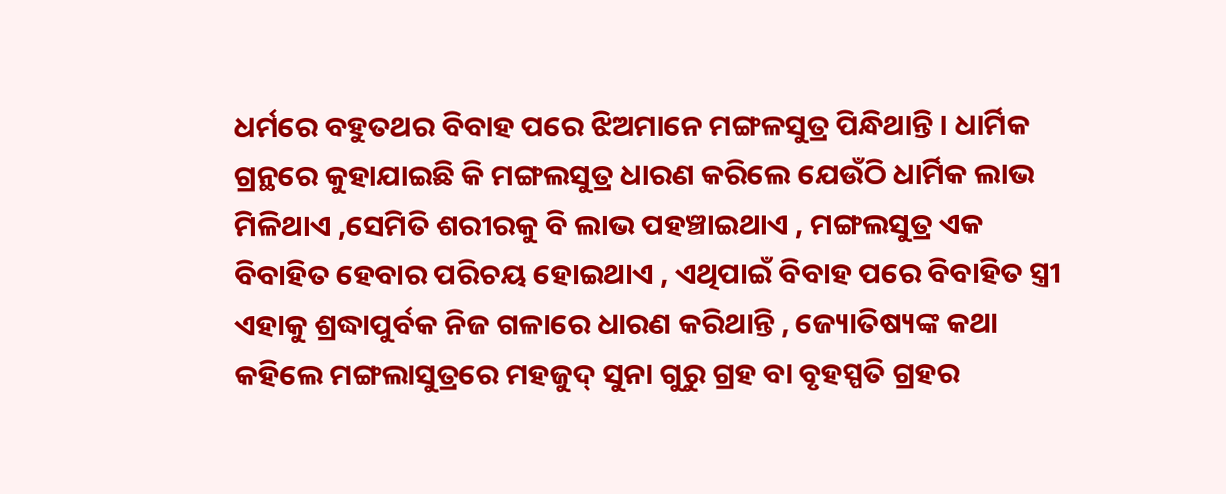ଧର୍ମରେ ବହୁତଥର ବିବାହ ପରେ ଝିଅମାନେ ମଙ୍ଗଳସୁତ୍ର ପିନ୍ଧିଥାନ୍ତି । ଧାର୍ମିକ ଗ୍ରନ୍ଥରେ କୁହାଯାଇଛି କି ମଙ୍ଗଲସୁତ୍ର ଧାରଣ କରିଲେ ଯେଉଁଠି ଧାର୍ମିକ ଲାଭ ମିଳିଥାଏ ,ସେମିତି ଶରୀରକୁ ବି ଲାଭ ପହଞ୍ଚାଇଥାଏ , ମଙ୍ଗଲସୁତ୍ର ଏକ ବିବାହିତ ହେବାର ପରିଚୟ ହୋଇଥାଏ , ଏଥିପାଇଁ ବିବାହ ପରେ ବିବାହିତ ସ୍ତ୍ରୀ ଏହାକୁ ଶ୍ରଦ୍ଧାପୁର୍ବକ ନିଜ ଗଳାରେ ଧାରଣ କରିଥାନ୍ତି , ଜ୍ୟୋତିଷ୍ୟଙ୍କ କଥା କହିଲେ ମଙ୍ଗଲାସୁତ୍ରରେ ମହଜୁଦ୍ ସୁନା ଗୁରୁ ଗ୍ରହ ବା ବୃହସ୍ପତି ଗ୍ରହର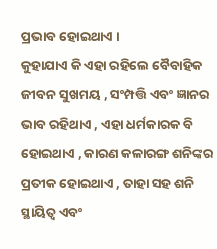ପ୍ରଭାବ ହୋଇଥାଏ ।
କୁହାଯାଏ କି ଏହା ରହିଲେ ବୈବାହିକ ଜୀବନ ସୁଖମୟ , ସଂମ୍ପତ୍ତି ଏବଂ ଜ୍ଞାନର ଭାବ ରହିଥାଏ , ଏହା ଧର୍ମକାରକ ବି ହୋଇଥାଏ , କାରଣ କଳାରଙ୍ଗ ଶନିଙ୍କର ପ୍ରତୀକ ହୋଇଥାଏ , ତାହା ସହ ଶନି ସ୍ଥାୟିତ୍ୱ ଏବଂ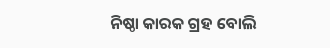ନିଷ୍ଠା କାରକ ଗ୍ରହ ବୋଲି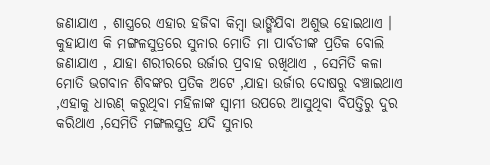ଜଣାଯାଏ , ଶାସ୍ତ୍ରରେ ଏହାର ହଜିବା କିମ୍ବା ଭାଙ୍ଗିଯିବା ଅଶୁଭ ହୋଇଥାଏ ।
କୁହାଯାଏ କି ମଙ୍ଗଳସୁତ୍ରରେ ସୁନାର ମୋତି ମା ପାର୍ବତୀଙ୍କ ପ୍ରତିକ ବୋଲି ଜଣାଯାଏ , ଯାହା ଶରୀରରେ ଉର୍ଜାର ପ୍ରବାହ ରଖିଥାଏ , ସେମିତି କଳା ମୋତି ଭଗବାନ ଶିବଙ୍କର ପ୍ରତିକ ଅଟେ ,ଯାହା ଉର୍ଜାର ଦୋଷରୁ ବଞ୍ଚାଇଥାଏ ,ଏହାକୁ ଧାରଣ୍ କରୁଥିବା ମହିଳାଙ୍କ ସ୍ୱାମୀ ଉପରେ ଆସୁଥିବା ବିପତ୍ତିରୁ ଦୁର କରିଥାଏ ,ସେମିତି ମଙ୍ଗଲସୁତ୍ର ଯଦି ସୁନାର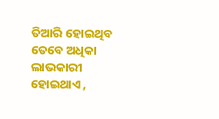ତିଆରି ହୋଇଥିବ ତେବେ ଅଧିକା ଲାଭକାରୀ ହୋଇଥାଏ ,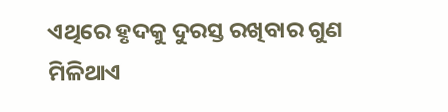ଏଥିରେ ହୃଦକୁ ଦୁରସ୍ତ ରଖିବାର ଗୁଣ ମିଳିଥାଏ